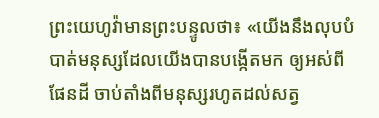ព្រះយេហូវ៉ាមានព្រះបន្ទូលថា៖ «យើងនឹងលុបបំបាត់មនុស្សដែលយើងបានបង្កើតមក ឲ្យអស់ពីផែនដី ចាប់តាំងពីមនុស្សរហូតដល់សត្វ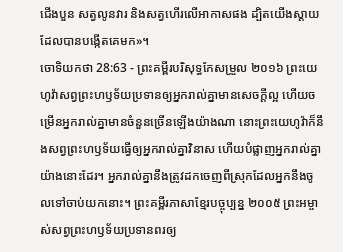ជើងបួន សត្វលូនវារ និងសត្វហើរលើអាកាសផង ដ្បិតយើងស្តាយដែលបានបង្កើតគេមក»។
ចោទិយកថា 28:63 - ព្រះគម្ពីរបរិសុទ្ធកែសម្រួល ២០១៦ ព្រះយេហូវ៉ាសព្វព្រះហឫទ័យប្រទានឲ្យអ្នករាល់គ្នាមានសេចក្ដីល្អ ហើយចម្រើនអ្នករាល់គ្នាមានចំនួនច្រើនឡើងយ៉ាងណា នោះព្រះយេហូវ៉ាក៏នឹងសព្វព្រះហឫទ័យធ្វើឲ្យអ្នករាល់គ្នាវិនាស ហើយបំផ្លាញអ្នករាល់គ្នាយ៉ាងនោះដែរ។ អ្នករាល់គ្នានឹងត្រូវដកចេញពីស្រុកដែលអ្នកនឹងចូលទៅចាប់យកនោះ។ ព្រះគម្ពីរភាសាខ្មែរបច្ចុប្បន្ន ២០០៥ ព្រះអម្ចាស់សព្វព្រះហឫទ័យប្រទានពរឲ្យ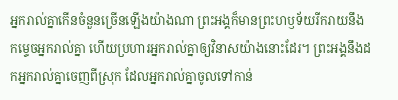អ្នករាល់គ្នាកើនចំនួនច្រើនឡើងយ៉ាងណា ព្រះអង្គក៏មានព្រះហឫទ័យរីករាយនឹងកម្ទេចអ្នករាល់គ្នា ហើយប្រហារអ្នករាល់គ្នាឲ្យវិនាសយ៉ាងនោះដែរ។ ព្រះអង្គនឹងដកអ្នករាល់គ្នាចេញពីស្រុក ដែលអ្នករាល់គ្នាចូលទៅកាន់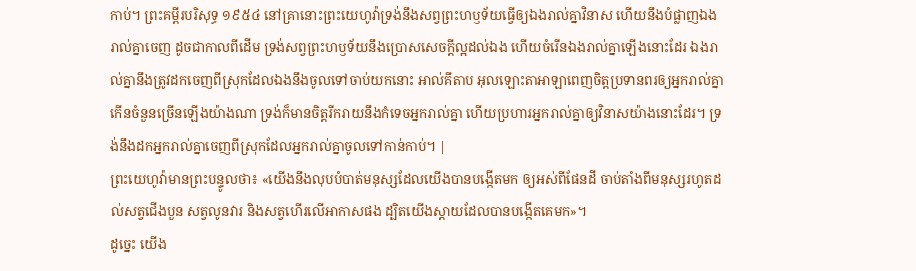កាប់។ ព្រះគម្ពីរបរិសុទ្ធ ១៩៥៤ នៅគ្រានោះព្រះយេហូវ៉ាទ្រង់នឹងសព្វព្រះហឫទ័យធ្វើឲ្យឯងរាល់គ្នាវិនាស ហើយនឹងបំផ្លាញឯងរាល់គ្នាចេញ ដូចជាកាលពីដើម ទ្រង់សព្វព្រះហឫទ័យនឹងប្រោសសេចក្ដីល្អដល់ឯង ហើយចំរើនឯងរាល់គ្នាឡើងនោះដែរ ឯងរាល់គ្នានឹងត្រូវដកចេញពីស្រុកដែលឯងនឹងចូលទៅចាប់យកនោះ អាល់គីតាប អុលឡោះតាអាឡាពេញចិត្តប្រទានពរឲ្យអ្នករាល់គ្នា កើនចំនួនច្រើនឡើងយ៉ាងណា ទ្រង់ក៏មានចិត្តរីករាយនឹងកំទេចអ្នករាល់គ្នា ហើយប្រហារអ្នករាល់គ្នាឲ្យវិនាសយ៉ាងនោះដែរ។ ទ្រង់នឹងដកអ្នករាល់គ្នាចេញពីស្រុកដែលអ្នករាល់គ្នាចូលទៅកាន់កាប់។ |
ព្រះយេហូវ៉ាមានព្រះបន្ទូលថា៖ «យើងនឹងលុបបំបាត់មនុស្សដែលយើងបានបង្កើតមក ឲ្យអស់ពីផែនដី ចាប់តាំងពីមនុស្សរហូតដល់សត្វជើងបួន សត្វលូនវារ និងសត្វហើរលើអាកាសផង ដ្បិតយើងស្តាយដែលបានបង្កើតគេមក»។
ដូច្នេះ យើង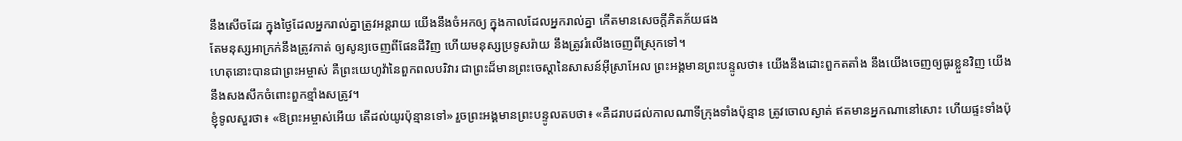នឹងសើចដែរ ក្នុងថ្ងៃដែលអ្នករាល់គ្នាត្រូវអន្តរាយ យើងនឹងចំអកឲ្យ ក្នុងកាលដែលអ្នករាល់គ្នា កើតមានសេចក្ដីភិតភ័យផង
តែមនុស្សអាក្រក់នឹងត្រូវកាត់ ឲ្យសូន្យចេញពីផែនដីវិញ ហើយមនុស្សប្រទូសរ៉ាយ នឹងត្រូវរំលើងចេញពីស្រុកទៅ។
ហេតុនោះបានជាព្រះអម្ចាស់ គឺព្រះយេហូវ៉ានៃពួកពលបរិវារ ជាព្រះដ៏មានព្រះចេស្តានៃសាសន៍អ៊ីស្រាអែល ព្រះអង្គមានព្រះបន្ទូលថា៖ យើងនឹងដោះពួកតតាំង នឹងយើងចេញឲ្យធូរខ្លួនវិញ យើងនឹងសងសឹកចំពោះពួកខ្មាំងសត្រូវ។
ខ្ញុំទូលសួរថា៖ «ឱព្រះអម្ចាស់អើយ តើដល់យូរប៉ុន្មានទៅ» រួចព្រះអង្គមានព្រះបន្ទូលតបថា៖ «គឺដរាបដល់កាលណាទីក្រុងទាំងប៉ុន្មាន ត្រូវចោលស្ងាត់ ឥតមានអ្នកណានៅសោះ ហើយផ្ទះទាំងប៉ុ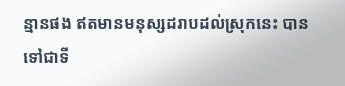ន្មានផង ឥតមានមនុស្សដរាបដល់ស្រុកនេះ បានទៅជាទី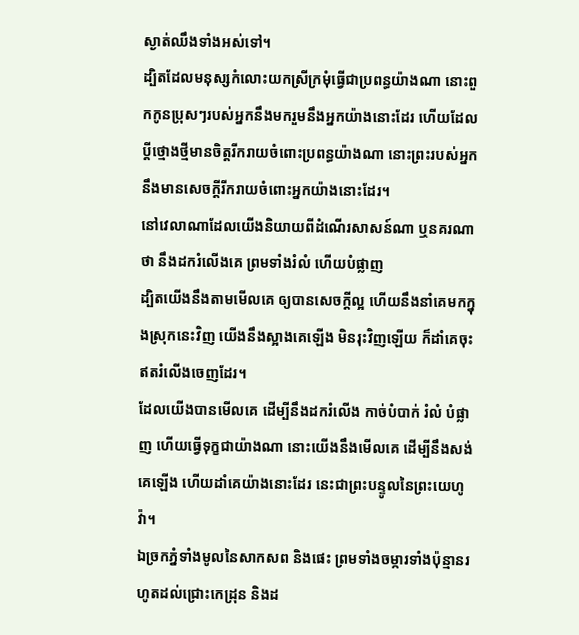ស្ងាត់ឈឹងទាំងអស់ទៅ។
ដ្បិតដែលមនុស្សកំលោះយកស្រីក្រមុំធ្វើជាប្រពន្ធយ៉ាងណា នោះពួកកូនប្រុសៗរបស់អ្នកនឹងមករួមនឹងអ្នកយ៉ាងនោះដែរ ហើយដែលប្តីថ្មោងថ្មីមានចិត្តរីករាយចំពោះប្រពន្ធយ៉ាងណា នោះព្រះរបស់អ្នកនឹងមានសេចក្ដីរីករាយចំពោះអ្នកយ៉ាងនោះដែរ។
នៅវេលាណាដែលយើងនិយាយពីដំណើរសាសន៍ណា ឬនគរណាថា នឹងដករំលើងគេ ព្រមទាំងរំលំ ហើយបំផ្លាញ
ដ្បិតយើងនឹងតាមមើលគេ ឲ្យបានសេចក្ដីល្អ ហើយនឹងនាំគេមកក្នុងស្រុកនេះវិញ យើងនឹងស្អាងគេឡើង មិនរុះវិញឡើយ ក៏ដាំគេចុះ ឥតរំលើងចេញដែរ។
ដែលយើងបានមើលគេ ដើម្បីនឹងដករំលើង កាច់បំបាក់ រំលំ បំផ្លាញ ហើយធ្វើទុក្ខជាយ៉ាងណា នោះយើងនឹងមើលគេ ដើម្បីនឹងសង់គេឡើង ហើយដាំគេយ៉ាងនោះដែរ នេះជាព្រះបន្ទូលនៃព្រះយេហូវ៉ា។
ឯច្រកភ្នំទាំងមូលនៃសាកសព និងផេះ ព្រមទាំងចម្ការទាំងប៉ុន្មានរហូតដល់ជ្រោះកេដ្រុន និងដ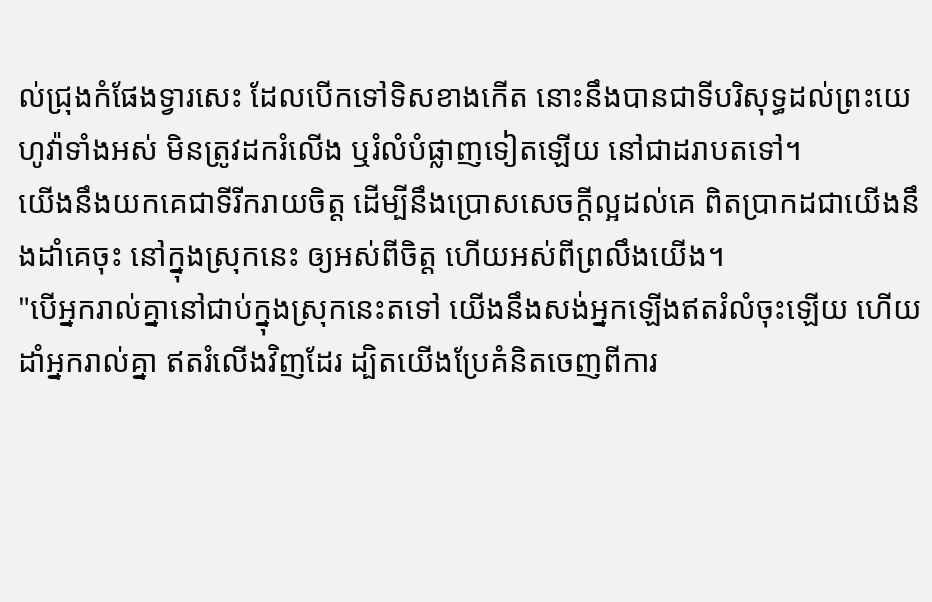ល់ជ្រុងកំផែងទ្វារសេះ ដែលបើកទៅទិសខាងកើត នោះនឹងបានជាទីបរិសុទ្ធដល់ព្រះយេហូវ៉ាទាំងអស់ មិនត្រូវដករំលើង ឬរំលំបំផ្លាញទៀតឡើយ នៅជាដរាបតទៅ។
យើងនឹងយកគេជាទីរីករាយចិត្ត ដើម្បីនឹងប្រោសសេចក្ដីល្អដល់គេ ពិតប្រាកដជាយើងនឹងដាំគេចុះ នៅក្នុងស្រុកនេះ ឲ្យអស់ពីចិត្ត ហើយអស់ពីព្រលឹងយើង។
"បើអ្នករាល់គ្នានៅជាប់ក្នុងស្រុកនេះតទៅ យើងនឹងសង់អ្នកឡើងឥតរំលំចុះឡើយ ហើយដាំអ្នករាល់គ្នា ឥតរំលើងវិញដែរ ដ្បិតយើងប្រែគំនិតចេញពីការ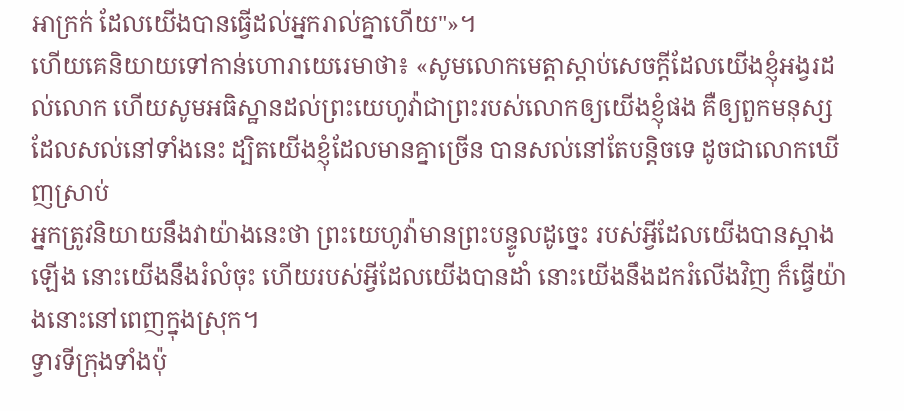អាក្រក់ ដែលយើងបានធ្វើដល់អ្នករាល់គ្នាហើយ"»។
ហើយគេនិយាយទៅកាន់ហោរាយេរេមាថា៖ «សូមលោកមេត្តាស្តាប់សេចក្ដីដែលយើងខ្ញុំអង្វរដល់លោក ហើយសូមអធិស្ឋានដល់ព្រះយេហូវ៉ាជាព្រះរបស់លោកឲ្យយើងខ្ញុំផង គឺឲ្យពួកមនុស្សដែលសល់នៅទាំងនេះ ដ្បិតយើងខ្ញុំដែលមានគ្នាច្រើន បានសល់នៅតែបន្តិចទេ ដូចជាលោកឃើញស្រាប់
អ្នកត្រូវនិយាយនឹងវាយ៉ាងនេះថា ព្រះយេហូវ៉ាមានព្រះបន្ទូលដូច្នេះ របស់អ្វីដែលយើងបានស្អាងឡើង នោះយើងនឹងរំលំចុះ ហើយរបស់អ្វីដែលយើងបានដាំ នោះយើងនឹងដករំលើងវិញ ក៏ធ្វើយ៉ាងនោះនៅពេញក្នុងស្រុក។
ទ្វារទីក្រុងទាំងប៉ុ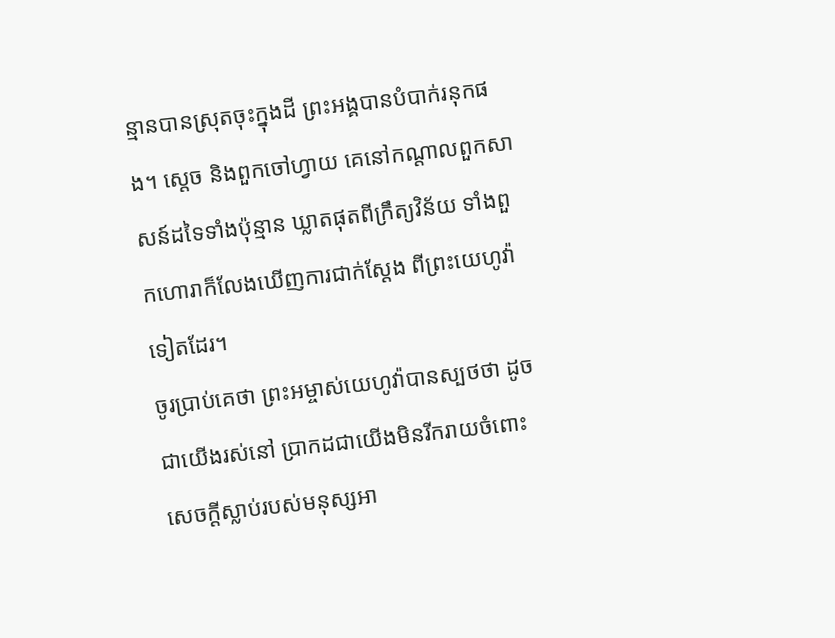ន្មានបានស្រុតចុះក្នុងដី ព្រះអង្គបានបំបាក់រនុកផង។ ស្តេច និងពួកចៅហ្វាយ គេនៅកណ្ដាលពួកសាសន៍ដទៃទាំងប៉ុន្មាន ឃ្លាតផុតពីក្រឹត្យវិន័យ ទាំងពួកហោរាក៏លែងឃើញការជាក់ស្តែង ពីព្រះយេហូវ៉ាទៀតដែរ។
ចូរប្រាប់គេថា ព្រះអម្ចាស់យេហូវ៉ាបានស្បថថា ដូចជាយើងរស់នៅ ប្រាកដជាយើងមិនរីករាយចំពោះសេចក្ដីស្លាប់របស់មនុស្សអា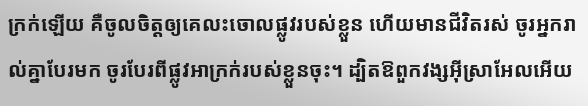ក្រក់ឡើយ គឺចូលចិត្តឲ្យគេលះចោលផ្លូវរបស់ខ្លួន ហើយមានជីវិតរស់ ចូរអ្នករាល់គ្នាបែរមក ចូរបែរពីផ្លូវអាក្រក់របស់ខ្លួនចុះ។ ដ្បិតឱពួកវង្សអ៊ីស្រាអែលអើយ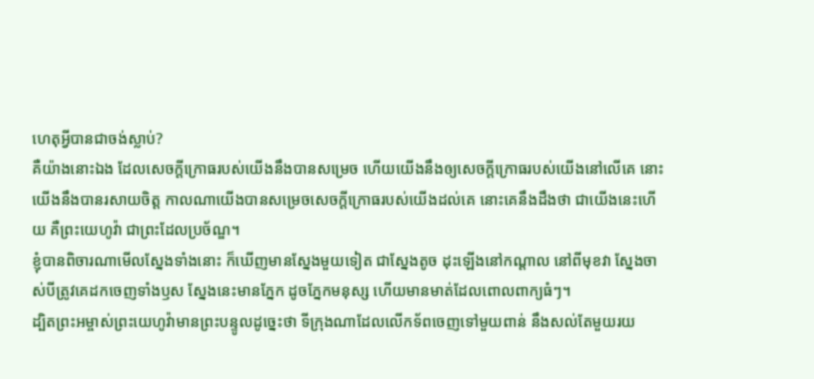ហេតុអ្វីបានជាចង់ស្លាប់?
គឺយ៉ាងនោះឯង ដែលសេចក្ដីក្រោធរបស់យើងនឹងបានសម្រេច ហើយយើងនឹងឲ្យសេចក្ដីក្រោធរបស់យើងនៅលើគេ នោះយើងនឹងបានរសាយចិត្ត កាលណាយើងបានសម្រេចសេចក្ដីក្រោធរបស់យើងដល់គេ នោះគេនឹងដឹងថា ជាយើងនេះហើយ គឺព្រះយេហូវ៉ា ជាព្រះដែលប្រច័ណ្ឌ។
ខ្ញុំបានពិចារណាមើលស្នែងទាំងនោះ ក៏ឃើញមានស្នែងមួយទៀត ជាស្នែងតូច ដុះឡើងនៅកណ្ដាល នៅពីមុខវា ស្នែងចាស់បីត្រូវគេដកចេញទាំងឫស ស្នែងនេះមានភ្នែក ដូចភ្នែកមនុស្ស ហើយមានមាត់ដែលពោលពាក្យធំៗ។
ដ្បិតព្រះអម្ចាស់ព្រះយេហូវ៉ាមានព្រះបន្ទូលដូច្នេះថា ទីក្រុងណាដែលលើកទ័ពចេញទៅមួយពាន់ នឹងសល់តែមួយរយ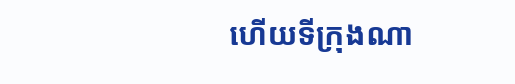ហើយទីក្រុងណា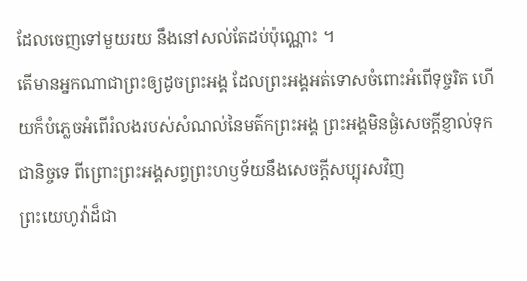ដែលចេញទៅមួយរយ នឹងនៅសល់តែដប់ប៉ុណ្ណោះ ។
តើមានអ្នកណាជាព្រះឲ្យដូចព្រះអង្គ ដែលព្រះអង្គអត់ទោសចំពោះអំពើទុច្ចរិត ហើយក៏បំភ្លេចអំពើរំលងរបស់សំណល់នៃមត៌កព្រះអង្គ ព្រះអង្គមិនផ្ងំសេចក្ដីខ្ញាល់ទុកជានិច្ចទេ ពីព្រោះព្រះអង្គសព្វព្រះហឫទ័យនឹងសេចក្ដីសប្បុរសវិញ
ព្រះយេហូវ៉ាដ៏ជា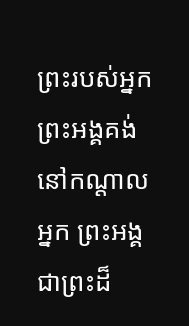ព្រះរបស់អ្នក ព្រះអង្គគង់នៅកណ្ដាលអ្នក ព្រះអង្គជាព្រះដ៏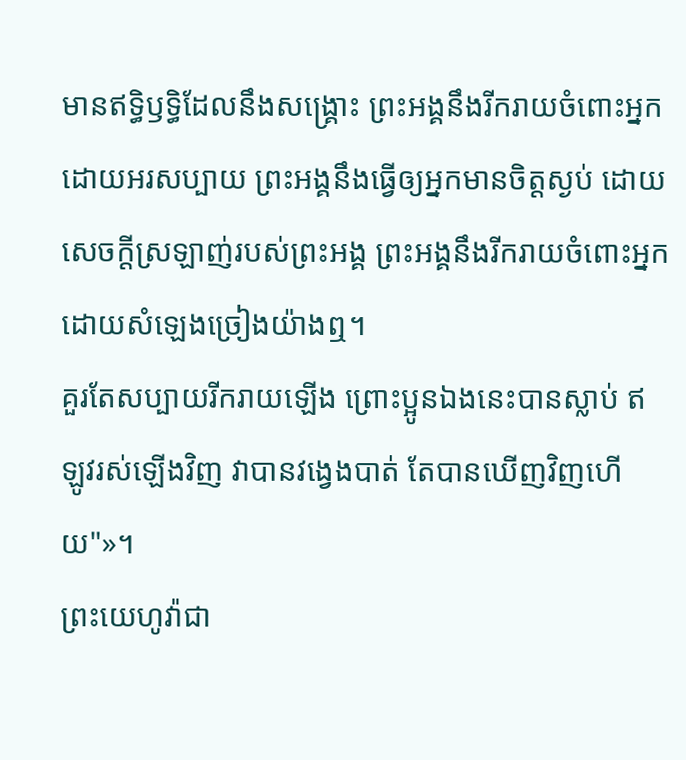មានឥទ្ធិឫទ្ធិដែលនឹងសង្គ្រោះ ព្រះអង្គនឹងរីករាយចំពោះអ្នកដោយអរសប្បាយ ព្រះអង្គនឹងធ្វើឲ្យអ្នកមានចិត្តស្ងប់ ដោយសេចក្ដីស្រឡាញ់របស់ព្រះអង្គ ព្រះអង្គនឹងរីករាយចំពោះអ្នក ដោយសំឡេងច្រៀងយ៉ាងឮ។
គួរតែសប្បាយរីករាយឡើង ព្រោះប្អូនឯងនេះបានស្លាប់ ឥឡូវរស់ឡើងវិញ វាបានវង្វេងបាត់ តែបានឃើញវិញហើយ"»។
ព្រះយេហូវ៉ាជា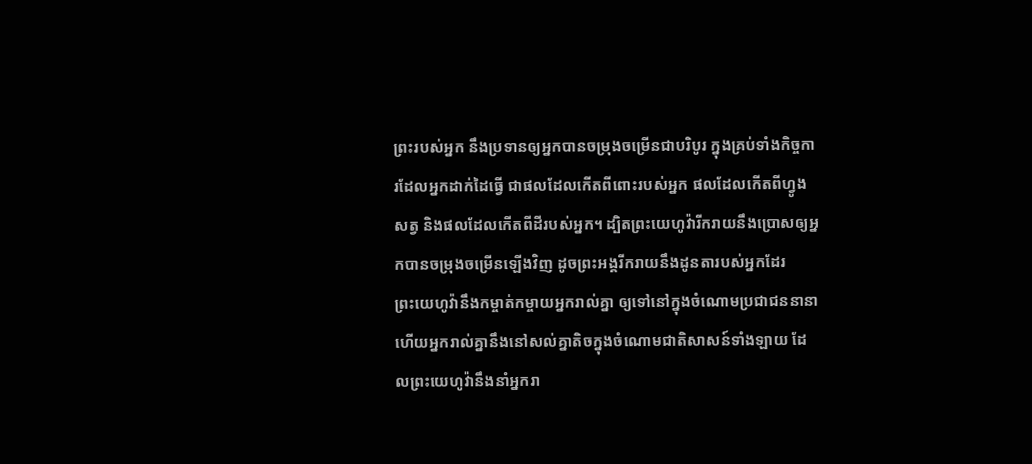ព្រះរបស់អ្នក នឹងប្រទានឲ្យអ្នកបានចម្រុងចម្រើនជាបរិបូរ ក្នុងគ្រប់ទាំងកិច្ចការដែលអ្នកដាក់ដៃធ្វើ ជាផលដែលកើតពីពោះរបស់អ្នក ផលដែលកើតពីហ្វូងសត្វ និងផលដែលកើតពីដីរបស់អ្នក។ ដ្បិតព្រះយេហូវ៉ារីករាយនឹងប្រោសឲ្យអ្នកបានចម្រុងចម្រើនឡើងវិញ ដូចព្រះអង្គរីករាយនឹងដូនតារបស់អ្នកដែរ
ព្រះយេហូវ៉ានឹងកម្ចាត់កម្ចាយអ្នករាល់គ្នា ឲ្យទៅនៅក្នុងចំណោមប្រជាជននានា ហើយអ្នករាល់គ្នានឹងនៅសល់គ្នាតិចក្នុងចំណោមជាតិសាសន៍ទាំងឡាយ ដែលព្រះយេហូវ៉ានឹងនាំអ្នករា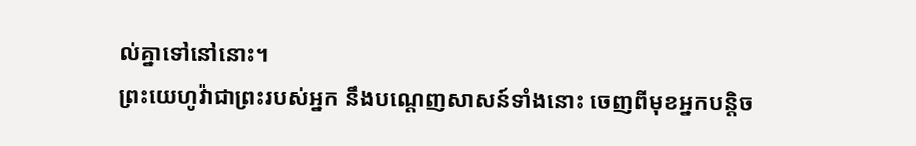ល់គ្នាទៅនៅនោះ។
ព្រះយេហូវ៉ាជាព្រះរបស់អ្នក នឹងបណ្តេញសាសន៍ទាំងនោះ ចេញពីមុខអ្នកបន្តិច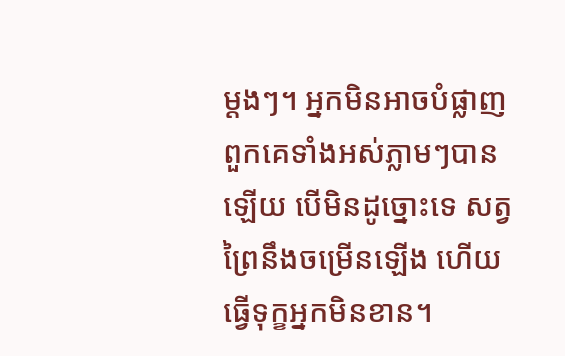ម្តងៗ។ អ្នកមិនអាចបំផ្លាញពួកគេទាំងអស់ភ្លាមៗបានឡើយ បើមិនដូច្នោះទេ សត្វព្រៃនឹងចម្រើនឡើង ហើយធ្វើទុក្ខអ្នកមិនខាន។